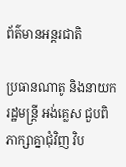ព័ត៌មានអន្តរជាតិ

ប្រធានណាតូ និងនាយករដ្ឋមន្រ្តី អង់គ្លេស ជួបពិភាក្សាគ្នាជុំវិញ វិប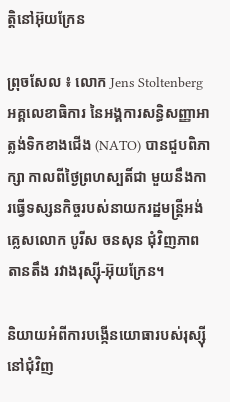ត្ដិនៅអ៊ុយក្រែន

ព្រុចសែល ៖ លោក Jens Stoltenberg អគ្គលេខាធិការ នៃអង្គការសន្ធិសញ្ញាអាត្លង់ទិកខាងជើង (NATO) បានជួបពិភាក្សា កាលពីថ្ងៃព្រហស្បតិ៍ជា មួយនឹងការធ្វើទស្សនកិច្ចរបស់នាយករដ្ឋមន្ត្រីអង់គ្លេសលោក បូរីស ចនសុន ជុំវិញភាពតានតឹង រវាងរុស្ស៊ី-អ៊ុយក្រែន។

និយាយអំពីការបង្កើនយោធារបស់រុស្ស៊ី នៅជុំវិញ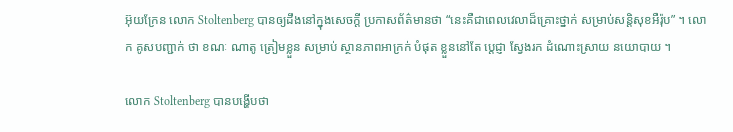អ៊ុយក្រែន លោក Stoltenberg បានឲ្យដឹងនៅក្នុងសេចក្តី ប្រកាសព័ត៌មានថា “នេះគឺជាពេលវេលាដ៏គ្រោះថ្នាក់ សម្រាប់សន្តិសុខអឺរ៉ុប” ។ លោក គូសបញ្ជាក់ ថា ខណៈ ណាតូ ត្រៀមខ្លួន សម្រាប់ ស្ថានភាពអាក្រក់ បំផុត ខ្លួននៅតែ ប្តេជ្ញា ស្វែងរក ដំណោះស្រាយ នយោបាយ ។

លោក Stoltenberg បានបង្ហើបថា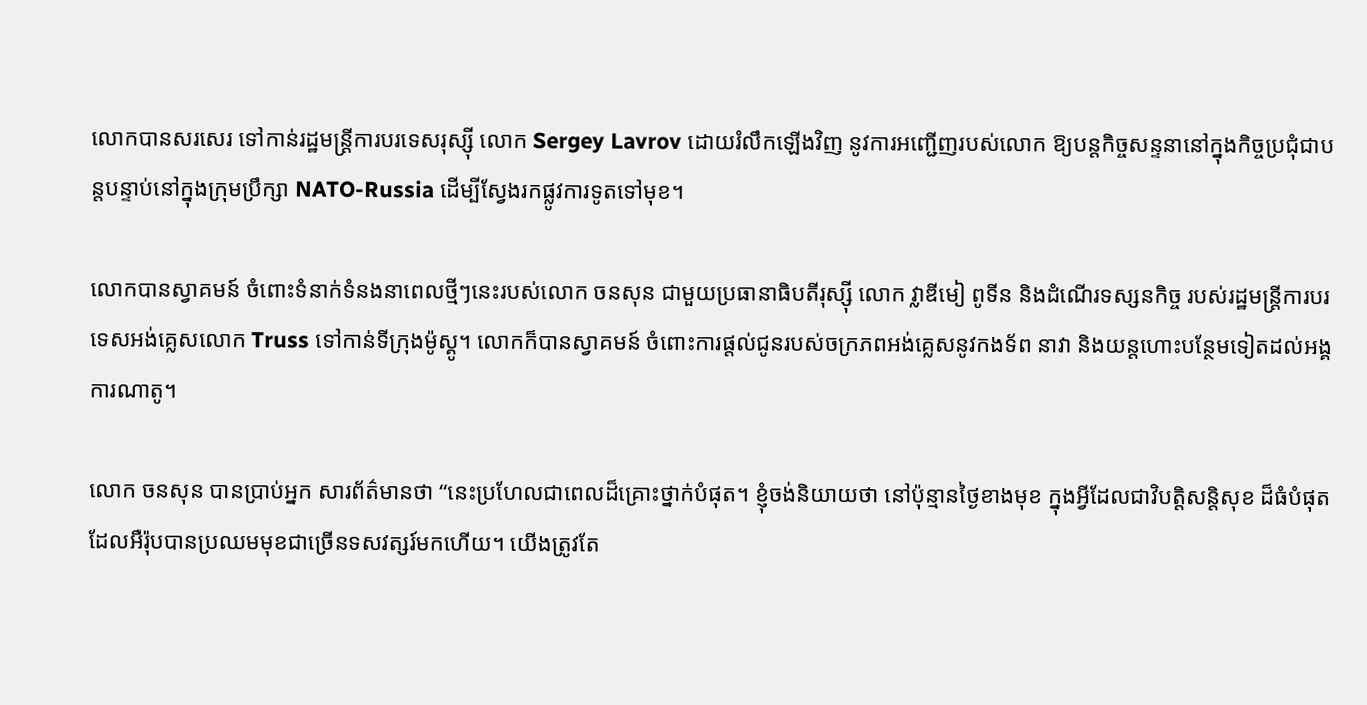លោកបានសរសេរ ទៅកាន់រដ្ឋមន្ត្រីការបរទេសរុស្ស៊ី លោក Sergey Lavrov ដោយរំលឹកឡើងវិញ នូវការអញ្ជើញរបស់លោក ឱ្យបន្តកិច្ចសន្ទនានៅក្នុងកិច្ចប្រជុំជាបន្តបន្ទាប់នៅក្នុងក្រុមប្រឹក្សា NATO-Russia ដើម្បីស្វែងរកផ្លូវការទូតទៅមុខ។

លោកបានស្វាគមន៍ ចំពោះទំនាក់ទំនងនាពេលថ្មីៗនេះរបស់លោក ចនសុន ជាមួយប្រធានាធិបតីរុស្ស៊ី លោក វ្លាឌីមៀ ពូទីន និងដំណើរទស្សនកិច្ច របស់រដ្ឋមន្ត្រីការបរទេសអង់គ្លេសលោក Truss ទៅកាន់ទីក្រុងម៉ូស្គូ។ លោកក៏បានស្វាគមន៍ ចំពោះការផ្តល់ជូនរបស់ចក្រភពអង់គ្លេសនូវកងទ័ព នាវា និងយន្តហោះបន្ថែមទៀតដល់អង្គការណាតូ។

លោក ចនសុន បានប្រាប់អ្នក សារព័ត៌មានថា “នេះប្រហែលជាពេលដ៏គ្រោះថ្នាក់បំផុត។ ខ្ញុំចង់និយាយថា នៅប៉ុន្មានថ្ងៃខាងមុខ ក្នុងអ្វីដែលជាវិបត្តិសន្តិសុខ ដ៏ធំបំផុត ដែលអឺរ៉ុបបានប្រឈមមុខជាច្រើនទសវត្សរ៍មកហើយ។ យើងត្រូវតែ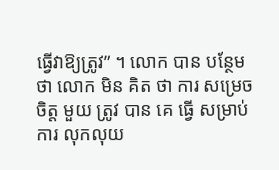ធ្វើវាឱ្យត្រូវ” ។ លោក បាន បន្ថែម ថា លោក មិន គិត ថា ការ សម្រេច ចិត្ត មួយ ត្រូវ បាន គេ ធ្វើ សម្រាប់ ការ លុកលុយ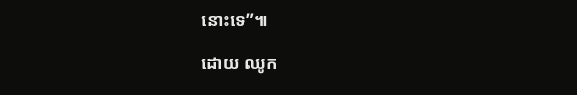នោះទេ”៕

ដោយ ឈូក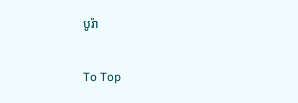បូរ៉ា

To Top